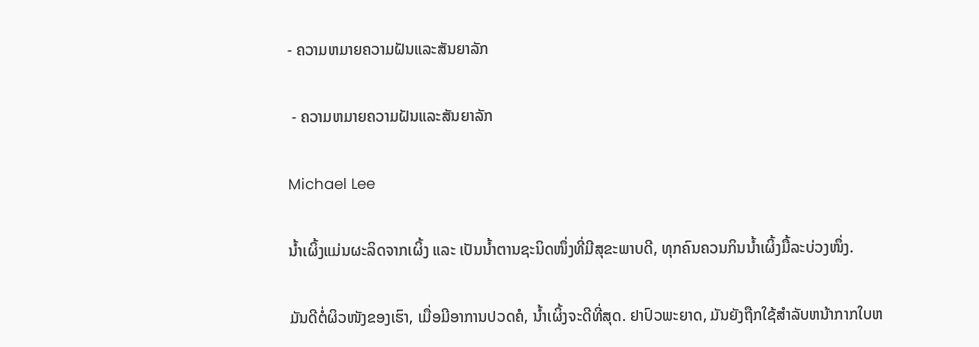- ຄວາມຫມາຍຄວາມຝັນແລະສັນຍາລັກ

 - ຄວາມຫມາຍຄວາມຝັນແລະສັນຍາລັກ

Michael Lee

ນ້ຳເຜິ້ງແມ່ນຜະລິດຈາກເຜິ້ງ ແລະ ເປັນນ້ຳຕານຊະນິດໜຶ່ງທີ່ມີສຸຂະພາບດີ, ທຸກຄົນຄວນກິນນ້ຳເຜິ້ງມື້ລະບ່ວງໜຶ່ງ.

ມັນດີຕໍ່ຜິວໜັງຂອງເຮົາ, ເມື່ອມີອາການປວດຄໍ, ນ້ຳເຜິ້ງຈະດີທີ່ສຸດ. ຢາປົວພະຍາດ, ມັນຍັງຖືກໃຊ້ສໍາລັບຫນ້າກາກໃບຫ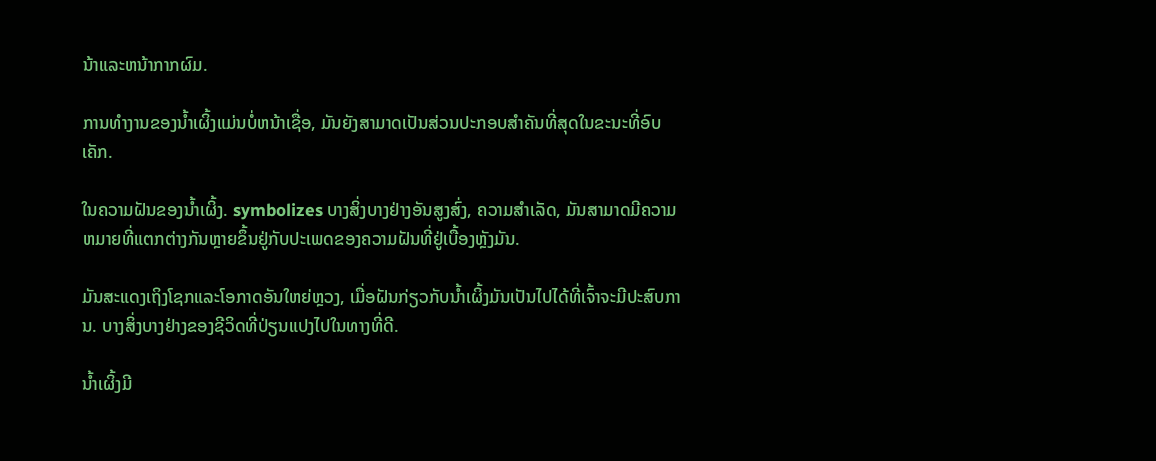ນ້າແລະຫນ້າກາກຜົມ.

ການທໍາງານຂອງນໍ້າເຜິ້ງແມ່ນບໍ່ຫນ້າເຊື່ອ, ມັນຍັງສາມາດເປັນສ່ວນປະກອບສໍາຄັນທີ່ສຸດໃນຂະນະທີ່ອົບເຄັກ.

ໃນຄວາມຝັນຂອງນໍ້າເຜິ້ງ. symbolizes ບາງສິ່ງບາງຢ່າງອັນສູງສົ່ງ, ຄວາມສໍາເລັດ, ມັນສາມາດມີຄວາມຫມາຍທີ່ແຕກຕ່າງກັນຫຼາຍຂຶ້ນຢູ່ກັບປະເພດຂອງຄວາມຝັນທີ່ຢູ່ເບື້ອງຫຼັງມັນ.

ມັນສະແດງເຖິງໂຊກແລະໂອກາດອັນໃຫຍ່ຫຼວງ, ເມື່ອຝັນກ່ຽວກັບນໍ້າເຜິ້ງມັນເປັນໄປໄດ້ທີ່ເຈົ້າຈະມີປະສົບການ. ບາງສິ່ງບາງຢ່າງຂອງຊີວິດທີ່ປ່ຽນແປງໄປໃນທາງທີ່ດີ.

ນໍ້າເຜິ້ງມີ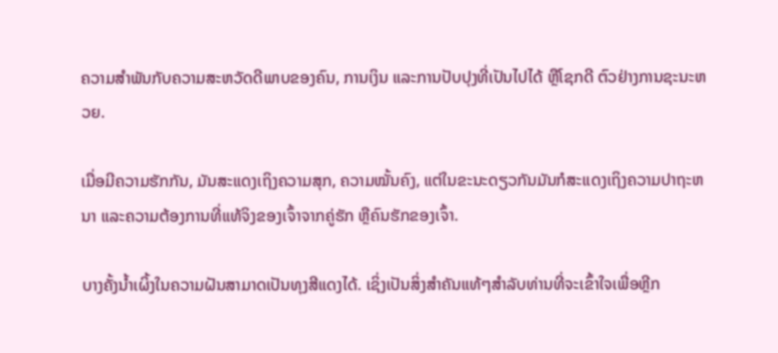ຄວາມສໍາພັນກັບຄວາມສະຫວັດດີພາບຂອງຄົນ, ການເງິນ ແລະການປັບປຸງທີ່ເປັນໄປໄດ້ ຫຼືໂຊກດີ ຕົວຢ່າງການຊະນະຫວຍ.

ເມື່ອມີຄວາມຮັກກັນ, ມັນສະແດງເຖິງຄວາມສຸກ, ຄວາມໝັ້ນຄົງ, ແຕ່ໃນຂະນະດຽວກັນມັນກໍສະແດງເຖິງຄວາມປາຖະຫນາ ແລະຄວາມຕ້ອງການທີ່ແທ້ຈິງຂອງເຈົ້າຈາກຄູ່ຮັກ ຫຼືຄົນຮັກຂອງເຈົ້າ.

ບາງຄັ້ງນໍ້າເຜິ້ງໃນຄວາມຝັນສາມາດເປັນທຸງສີແດງໄດ້. ເຊິ່ງເປັນສິ່ງສໍາຄັນແທ້ໆສໍາລັບທ່ານທີ່ຈະເຂົ້າໃຈເພື່ອຫຼີກ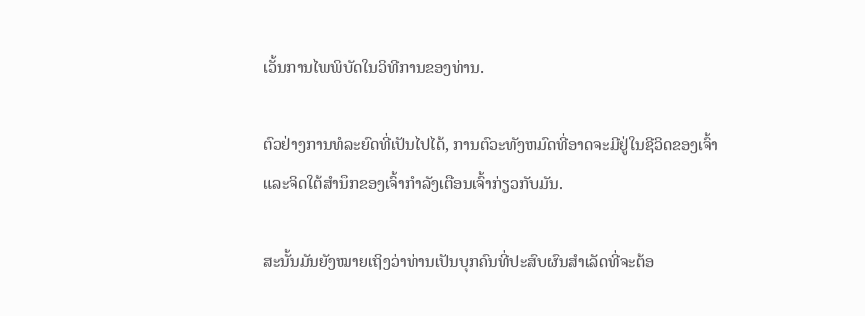ເວັ້ນການໄພພິບັດໃນວິທີການຂອງທ່ານ.

ຕົວຢ່າງການທໍລະຍົດທີ່ເປັນໄປໄດ້, ການຕົວະທັງຫມົດທີ່ອາດຈະມີຢູ່ໃນຊີວິດຂອງເຈົ້າແລະຈິດໃຕ້ສໍານຶກຂອງເຈົ້າກໍາລັງເຕືອນເຈົ້າກ່ຽວກັບມັນ.

ສະນັ້ນມັນຍັງໝາຍເຖິງວ່າທ່ານເປັນບຸກຄົນທີ່ປະສົບຜົນສຳເລັດທີ່ຈະຕ້ອ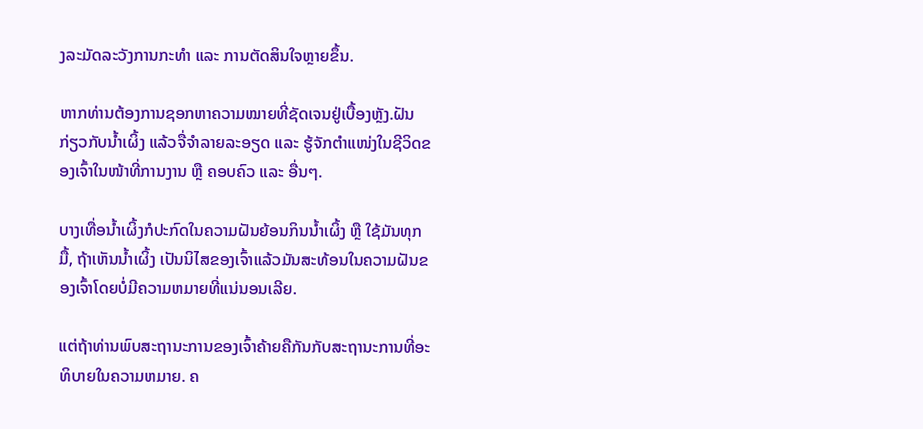ງລະມັດລະວັງການກະທຳ ແລະ ການຕັດສິນໃຈຫຼາຍຂຶ້ນ.

ຫາກທ່ານຕ້ອງການຊອກຫາຄວາມໝາຍທີ່ຊັດເຈນຢູ່ເບື້ອງຫຼັງ.ຝັນກ່ຽວກັບນໍ້າເຜິ້ງ ແລ້ວຈື່ຈໍາລາຍລະອຽດ ແລະ ຮູ້ຈັກຕໍາແໜ່ງໃນຊີວິດຂອງເຈົ້າໃນໜ້າທີ່ການງານ ຫຼື ຄອບຄົວ ແລະ ອື່ນໆ.

ບາງເທື່ອນໍ້າເຜິ້ງກໍປະກົດໃນຄວາມຝັນຍ້ອນກິນນໍ້າເຜິ້ງ ຫຼື ໃຊ້ມັນທຸກມື້, ຖ້າເຫັນນໍ້າເຜິ້ງ ເປັນນິໄສຂອງເຈົ້າແລ້ວມັນສະທ້ອນໃນຄວາມຝັນຂອງເຈົ້າໂດຍບໍ່ມີຄວາມຫມາຍທີ່ແນ່ນອນເລີຍ.

ແຕ່ຖ້າທ່ານພົບສະຖານະການຂອງເຈົ້າຄ້າຍຄືກັນກັບສະຖານະການທີ່ອະທິບາຍໃນຄວາມຫມາຍ. ຄ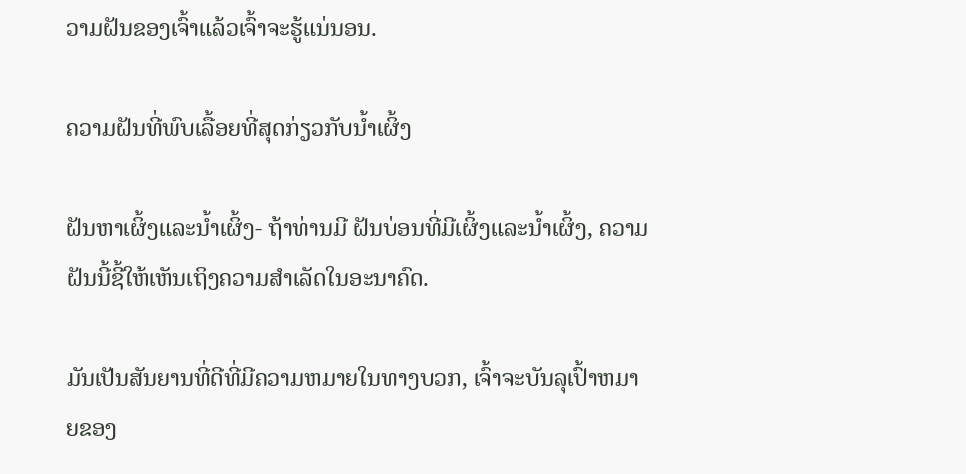ວາມຝັນຂອງເຈົ້າແລ້ວເຈົ້າຈະຮູ້ແນ່ນອນ.

ຄວາມຝັນທີ່ພົບເລື້ອຍທີ່ສຸດກ່ຽວກັບນໍ້າເຜິ້ງ

ຝັນຫາເຜິ້ງແລະນໍ້າເຜິ້ງ- ຖ້າທ່ານມີ ຝັນບ່ອນທີ່ມີເຜິ້ງແລະນໍ້າເຜິ້ງ, ຄວາມຝັນນີ້ຊີ້ໃຫ້ເຫັນເຖິງຄວາມສໍາເລັດໃນອະນາຄົດ.

ມັນເປັນສັນຍານທີ່ດີທີ່ມີຄວາມຫມາຍໃນທາງບວກ, ເຈົ້າຈະບັນລຸເປົ້າຫມາຍຂອງ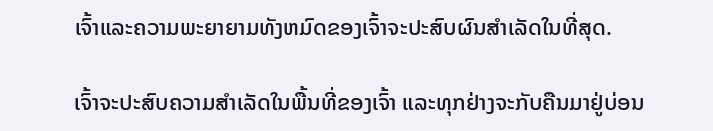ເຈົ້າແລະຄວາມພະຍາຍາມທັງຫມົດຂອງເຈົ້າຈະປະສົບຜົນສໍາເລັດໃນທີ່ສຸດ.

ເຈົ້າຈະປະສົບຄວາມສຳເລັດໃນພື້ນທີ່ຂອງເຈົ້າ ແລະທຸກຢ່າງຈະກັບຄືນມາຢູ່ບ່ອນ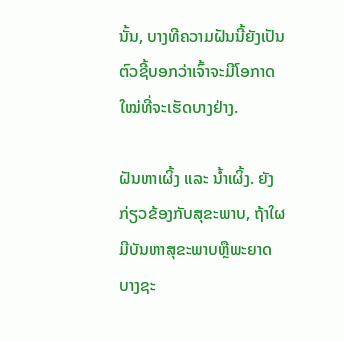ນັ້ນ, ບາງທີຄວາມຝັນນີ້ຍັງເປັນຕົວຊີ້ບອກວ່າເຈົ້າຈະມີໂອກາດໃໝ່ທີ່ຈະເຮັດບາງຢ່າງ.

ຝັນຫາເຜິ້ງ ແລະ ນໍ້າເຜິ້ງ. ຍັງກ່ຽວຂ້ອງກັບສຸຂະພາບ, ຖ້າໃຜມີບັນຫາສຸຂະພາບຫຼືພະຍາດບາງຊະ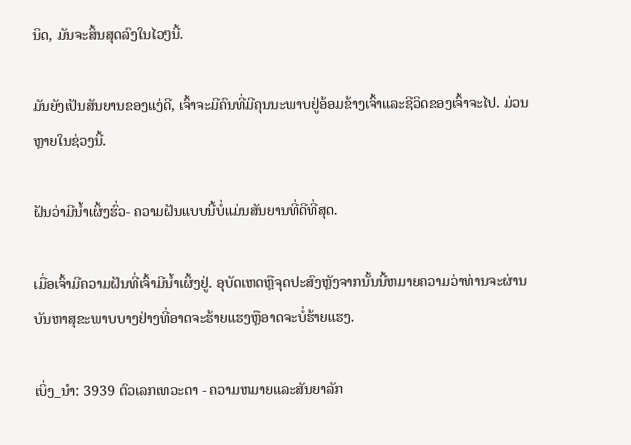ນິດ, ມັນຈະສິ້ນສຸດລົງໃນໄວໆນີ້.

ມັນຍັງເປັນສັນຍານຂອງແງ່ດີ, ເຈົ້າຈະມີຄົນທີ່ມີຄຸນນະພາບຢູ່ອ້ອມຂ້າງເຈົ້າແລະຊີວິດຂອງເຈົ້າຈະໄປ. ມ່ວນຫຼາຍໃນຊ່ວງນີ້.

ຝັນວ່າມີນໍ້າເຜິ້ງຮົ່ວ- ຄວາມຝັນແບບນີ້ບໍ່ແມ່ນສັນຍານທີ່ດີທີ່ສຸດ.

ເມື່ອເຈົ້າມີຄວາມຝັນທີ່ເຈົ້າມີນໍ້າເຜິ້ງຢູ່. ອຸບັດເຫດຫຼືຈຸດປະສົງຫຼັງຈາກນັ້ນນີ້ຫມາຍຄວາມວ່າທ່ານຈະຜ່ານບັນຫາສຸຂະພາບບາງຢ່າງທີ່ອາດຈະຮ້າຍແຮງຫຼືອາດຈະບໍ່ຮ້າຍແຮງ.

ເບິ່ງ_ນຳ: 3939 ຕົວເລກເທວະດາ - ຄວາມຫມາຍແລະສັນຍາລັກ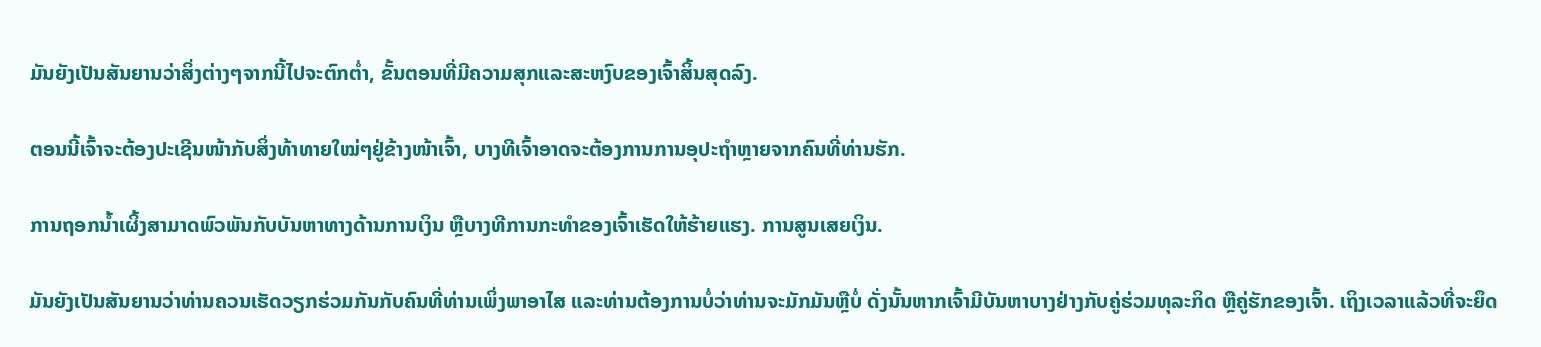ມັນຍັງເປັນສັນຍານວ່າສິ່ງຕ່າງໆຈາກນີ້ໄປຈະຕົກຕ່ຳ, ຂັ້ນຕອນທີ່ມີຄວາມສຸກແລະສະຫງົບຂອງເຈົ້າສິ້ນສຸດລົງ.

ຕອນນີ້ເຈົ້າຈະຕ້ອງປະເຊີນໜ້າກັບສິ່ງທ້າທາຍໃໝ່ໆຢູ່ຂ້າງໜ້າເຈົ້າ, ບາງທີເຈົ້າອາດຈະຕ້ອງການການອຸປະຖຳຫຼາຍຈາກຄົນທີ່ທ່ານຮັກ.

ການຖອກນ້ຳເຜິ້ງສາມາດພົວພັນກັບບັນຫາທາງດ້ານການເງິນ ຫຼືບາງທີການກະທຳຂອງເຈົ້າເຮັດໃຫ້ຮ້າຍແຮງ. ການສູນເສຍເງິນ.

ມັນຍັງເປັນສັນຍານວ່າທ່ານຄວນເຮັດວຽກຮ່ວມກັນກັບຄົນທີ່ທ່ານເພິ່ງພາອາໄສ ແລະທ່ານຕ້ອງການບໍ່ວ່າທ່ານຈະມັກມັນຫຼືບໍ່ ດັ່ງນັ້ນຫາກເຈົ້າມີບັນຫາບາງຢ່າງກັບຄູ່ຮ່ວມທຸລະກິດ ຫຼືຄູ່ຮັກຂອງເຈົ້າ. ເຖິງເວລາແລ້ວທີ່ຈະຍຶດ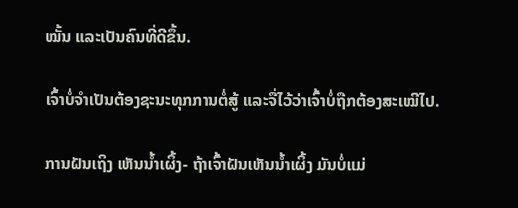ໝັ້ນ ແລະເປັນຄົນທີ່ດີຂຶ້ນ.

ເຈົ້າບໍ່ຈຳເປັນຕ້ອງຊະນະທຸກການຕໍ່ສູ້ ແລະຈື່ໄວ້ວ່າເຈົ້າບໍ່ຖືກຕ້ອງສະເໝີໄປ.

ການຝັນເຖິງ ເຫັນນໍ້າເຜິ້ງ- ຖ້າເຈົ້າຝັນເຫັນນໍ້າເຜິ້ງ ມັນບໍ່ແມ່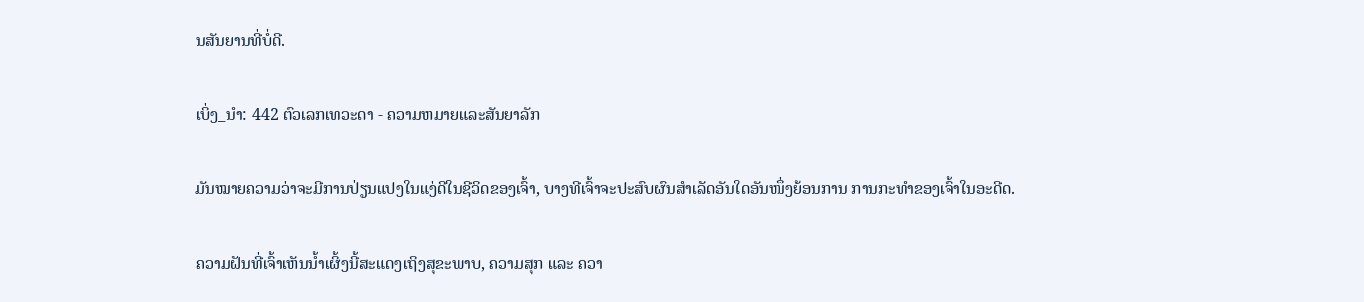ນສັນຍານທີ່ບໍ່ດີ.

ເບິ່ງ_ນຳ: 442 ຕົວເລກເທວະດາ - ຄວາມຫມາຍແລະສັນຍາລັກ

ມັນໝາຍຄວາມວ່າຈະມີການປ່ຽນແປງໃນແງ່ດີໃນຊີວິດຂອງເຈົ້າ, ບາງທີເຈົ້າຈະປະສົບຜົນສໍາເລັດອັນໃດອັນໜຶ່ງຍ້ອນການ ການກະທຳຂອງເຈົ້າໃນອະດີດ.

ຄວາມຝັນທີ່ເຈົ້າເຫັນນໍ້າເຜິ້ງນີ້ສະແດງເຖິງສຸຂະພາບ, ຄວາມສຸກ ແລະ ຄວາ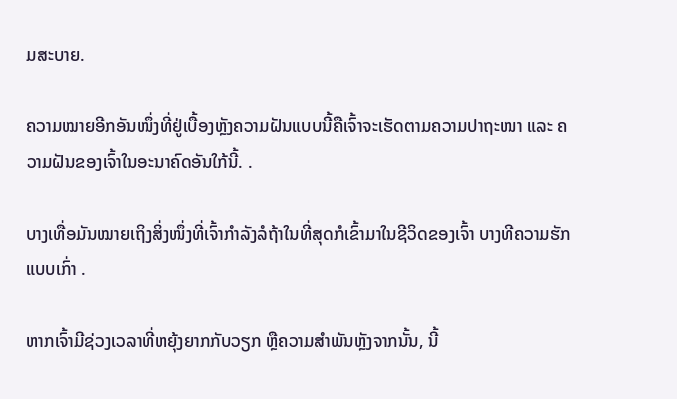ມສະບາຍ.

ຄວາມໝາຍອີກອັນໜຶ່ງທີ່ຢູ່ເບື້ອງຫຼັງຄວາມຝັນແບບນີ້ຄືເຈົ້າຈະເຮັດຕາມຄວາມປາຖະໜາ ແລະ ຄວາມຝັນຂອງເຈົ້າໃນອະນາຄົດອັນໃກ້ນີ້. .

ບາງເທື່ອມັນໝາຍເຖິງສິ່ງໜຶ່ງທີ່ເຈົ້າກຳລັງລໍຖ້າໃນທີ່ສຸດກໍເຂົ້າມາໃນຊີວິດຂອງເຈົ້າ ບາງທີຄວາມຮັກແບບເກົ່າ .

ຫາກເຈົ້າມີຊ່ວງເວລາທີ່ຫຍຸ້ງຍາກກັບວຽກ ຫຼືຄວາມສໍາພັນຫຼັງຈາກນັ້ນ, ນີ້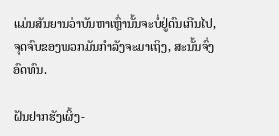ແມ່ນສັນຍານວ່າບັນຫາເຫຼົ່ານັ້ນຈະບໍ່ຢູ່ດົນເກີນໄປ, ຈຸດຈົບຂອງພວກມັນກໍາລັງຈະມາເຖິງ, ສະນັ້ນຈົ່ງອົດທົນ.

ຝັນຢາກຮັງເຜິ້ງ-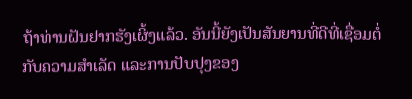ຖ້າທ່ານຝັນຢາກຮັງເຜິ້ງແລ້ວ. ອັນນີ້ຍັງເປັນສັນຍານທີ່ດີທີ່ເຊື່ອມຕໍ່ກັບຄວາມສໍາເລັດ ແລະການປັບປຸງຂອງ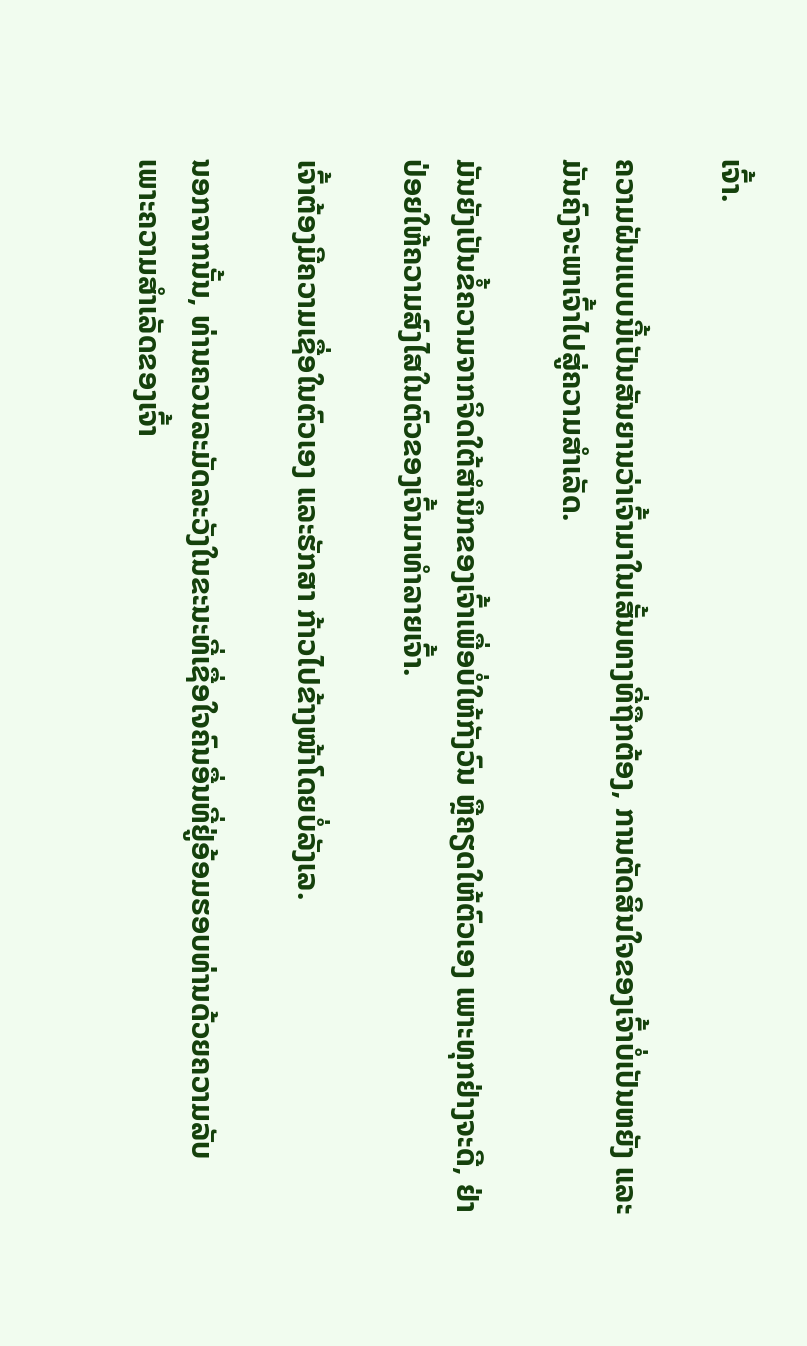ເຈົ້າ.

ຄວາມຝັນແບບນີ້ເປັນສັນຍານວ່າເຈົ້າມາໃນເສັ້ນທາງທີ່ຖືກຕ້ອງ, ການຕັດສິນໃຈຂອງເຈົ້າບໍ່ເປັນຫຍັງ ແລະມັນຄົງຈະພາເຈົ້າໄປສູ່ຄວາມສໍາເລັດ.

ມັນຍັງເປັນຂໍ້ຄວາມຈາກຈິດໃຕ້ສຳນຶກຂອງເຈົ້າເພື່ອບໍ່ໃຫ້ກັງວົນ ຫຼືຄຽດໃຫ້ຕົວເອງ ເພາະທຸກຢ່າງຈະດີ, ຢ່າປ່ອຍໃຫ້ຄວາມສົງໄສໃນຕົວຂອງເຈົ້າມາທຳລາຍເຈົ້າ.

ເຈົ້າຕ້ອງມີຄວາມເຊື່ອໃນຕົວເອງ ແລະຮັກສາ ກ້າວໄປຂ້າງໜ້າໂດຍບໍ່ລັງເລ.

ນອກຈາກນັ້ນ, ທ່ານຄວນລະມັດລະວັງໃນຂະນະທີ່ເຊື່ອໃຈຄົນອື່ນທີ່ຢູ່ອ້ອມຮອບທ່ານດ້ວຍຄວາມລັບ ເພາະຄວາມສຳເລັດຂອງເຈົ້າ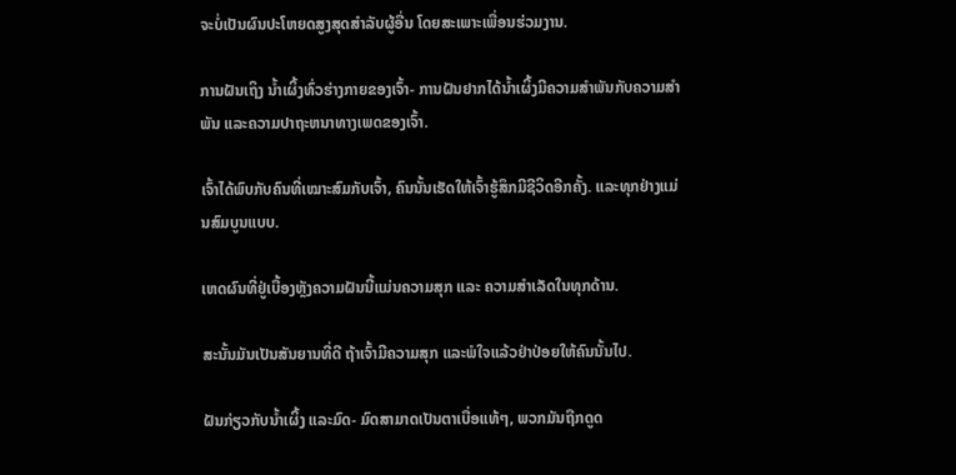ຈະບໍ່ເປັນຜົນປະໂຫຍດສູງສຸດສຳລັບຜູ້ອື່ນ ໂດຍສະເພາະເພື່ອນຮ່ວມງານ.

ການຝັນເຖິງ ນໍ້າເຜິ້ງທົ່ວຮ່າງກາຍຂອງເຈົ້າ- ການຝັນຢາກໄດ້ນໍ້າເຜິ້ງມີຄວາມສໍາພັນກັບຄວາມສຳພັນ ແລະຄວາມປາຖະຫນາທາງເພດຂອງເຈົ້າ.

ເຈົ້າໄດ້ພົບກັບຄົນທີ່ເໝາະສົມກັບເຈົ້າ, ຄົນນັ້ນເຮັດໃຫ້ເຈົ້າຮູ້ສຶກມີຊີວິດອີກຄັ້ງ. ແລະທຸກຢ່າງແມ່ນສົມບູນແບບ.

ເຫດຜົນທີ່ຢູ່ເບື້ອງຫຼັງຄວາມຝັນນີ້ແມ່ນຄວາມສຸກ ແລະ ຄວາມສຳເລັດໃນທຸກດ້ານ.

ສະນັ້ນມັນເປັນສັນຍານທີ່ດີ ຖ້າເຈົ້າມີຄວາມສຸກ ແລະພໍໃຈແລ້ວຢ່າປ່ອຍໃຫ້ຄົນນັ້ນໄປ.

ຝັນກ່ຽວກັບນໍ້າເຜິ້ງ ແລະມົດ- ມົດສາມາດເປັນຕາເບື່ອແທ້ໆ, ພວກມັນຖືກດູດ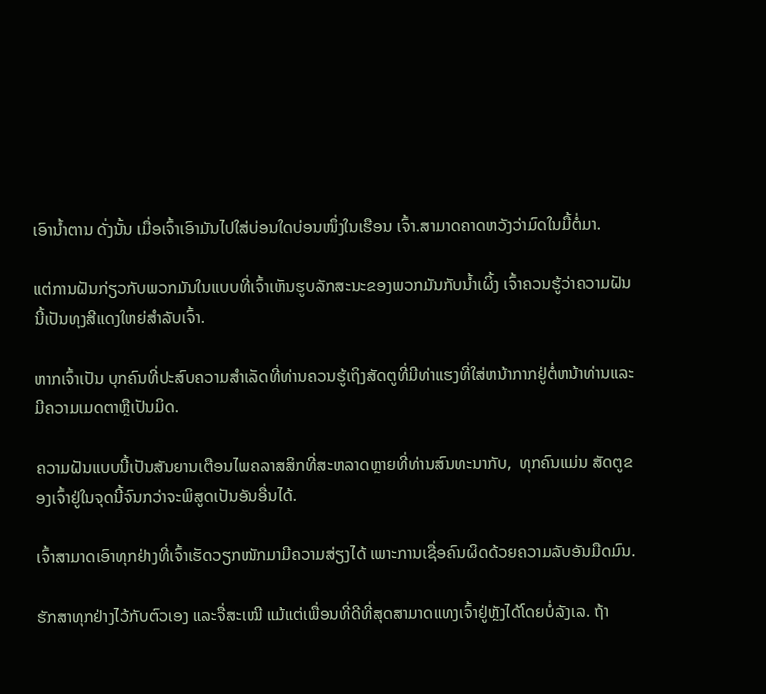ເອົານໍ້າຕານ ດັ່ງນັ້ນ ເມື່ອເຈົ້າເອົາມັນໄປໃສ່ບ່ອນໃດບ່ອນໜຶ່ງໃນເຮືອນ ເຈົ້າ.ສາມາດຄາດຫວັງວ່າມົດໃນມື້ຕໍ່ມາ.

ແຕ່ການຝັນກ່ຽວກັບພວກມັນໃນແບບທີ່ເຈົ້າເຫັນຮູບລັກສະນະຂອງພວກມັນກັບນໍ້າເຜິ້ງ ເຈົ້າຄວນຮູ້ວ່າຄວາມຝັນນີ້ເປັນທຸງສີແດງໃຫຍ່ສຳລັບເຈົ້າ.

ຫາກເຈົ້າເປັນ ບຸກຄົນທີ່ປະສົບຄວາມສໍາເລັດທີ່ທ່ານຄວນຮູ້ເຖິງສັດຕູທີ່ມີທ່າແຮງທີ່ໃສ່ຫນ້າກາກຢູ່ຕໍ່ຫນ້າທ່ານແລະມີຄວາມເມດຕາຫຼືເປັນມິດ.

ຄວາມຝັນແບບນີ້ເປັນສັນຍານເຕືອນໄພຄລາສສິກທີ່ສະຫລາດຫຼາຍທີ່ທ່ານສົນທະນາກັບ,  ທຸກຄົນແມ່ນ ສັດຕູຂອງເຈົ້າຢູ່ໃນຈຸດນີ້ຈົນກວ່າຈະພິສູດເປັນອັນອື່ນໄດ້.

ເຈົ້າສາມາດເອົາທຸກຢ່າງທີ່ເຈົ້າເຮັດວຽກໜັກມາມີຄວາມສ່ຽງໄດ້ ເພາະການເຊື່ອຄົນຜິດດ້ວຍຄວາມລັບອັນມືດມົນ.

ຮັກສາທຸກຢ່າງໄວ້ກັບຕົວເອງ ແລະຈື່ສະເໝີ ແມ້ແຕ່ເພື່ອນທີ່ດີທີ່ສຸດສາມາດແທງເຈົ້າຢູ່ຫຼັງໄດ້ໂດຍບໍ່ລັງເລ. ຖ້າ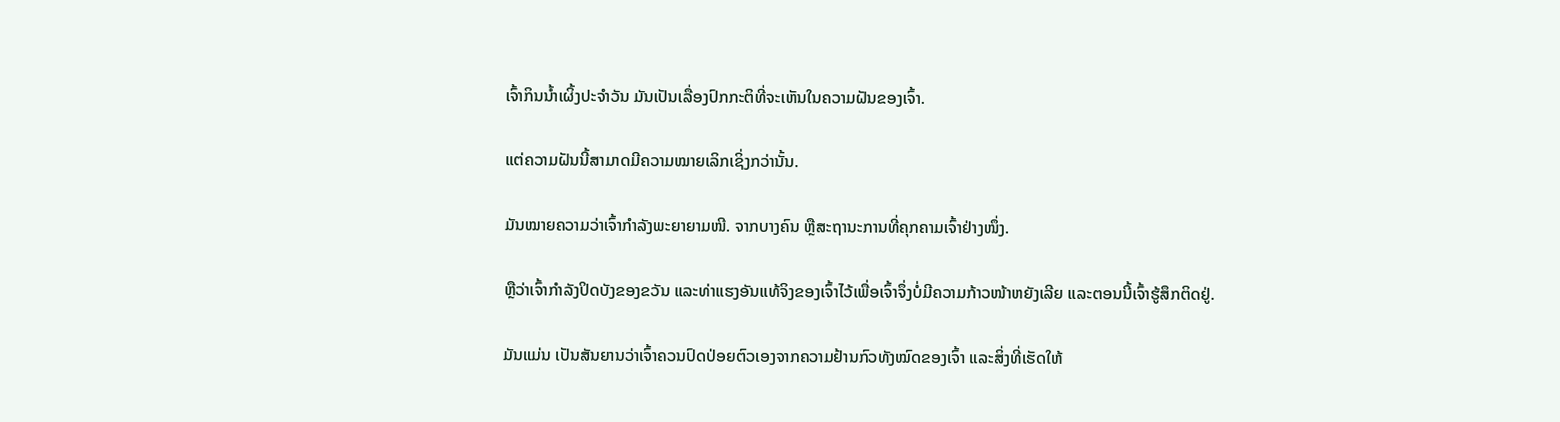ເຈົ້າກິນນໍ້າເຜິ້ງປະຈໍາວັນ ມັນເປັນເລື່ອງປົກກະຕິທີ່ຈະເຫັນໃນຄວາມຝັນຂອງເຈົ້າ.

ແຕ່ຄວາມຝັນນີ້ສາມາດມີຄວາມໝາຍເລິກເຊິ່ງກວ່ານັ້ນ.

ມັນໝາຍຄວາມວ່າເຈົ້າກຳລັງພະຍາຍາມໜີ. ຈາກບາງຄົນ ຫຼືສະຖານະການທີ່ຄຸກຄາມເຈົ້າຢ່າງໜຶ່ງ.

ຫຼືວ່າເຈົ້າກຳລັງປິດບັງຂອງຂວັນ ແລະທ່າແຮງອັນແທ້ຈິງຂອງເຈົ້າໄວ້ເພື່ອເຈົ້າຈຶ່ງບໍ່ມີຄວາມກ້າວໜ້າຫຍັງເລີຍ ແລະຕອນນີ້ເຈົ້າຮູ້ສຶກຕິດຢູ່.

ມັນແມ່ນ ເປັນສັນຍານວ່າເຈົ້າຄວນປົດປ່ອຍຕົວເອງຈາກຄວາມຢ້ານກົວທັງໝົດຂອງເຈົ້າ ແລະສິ່ງທີ່ເຮັດໃຫ້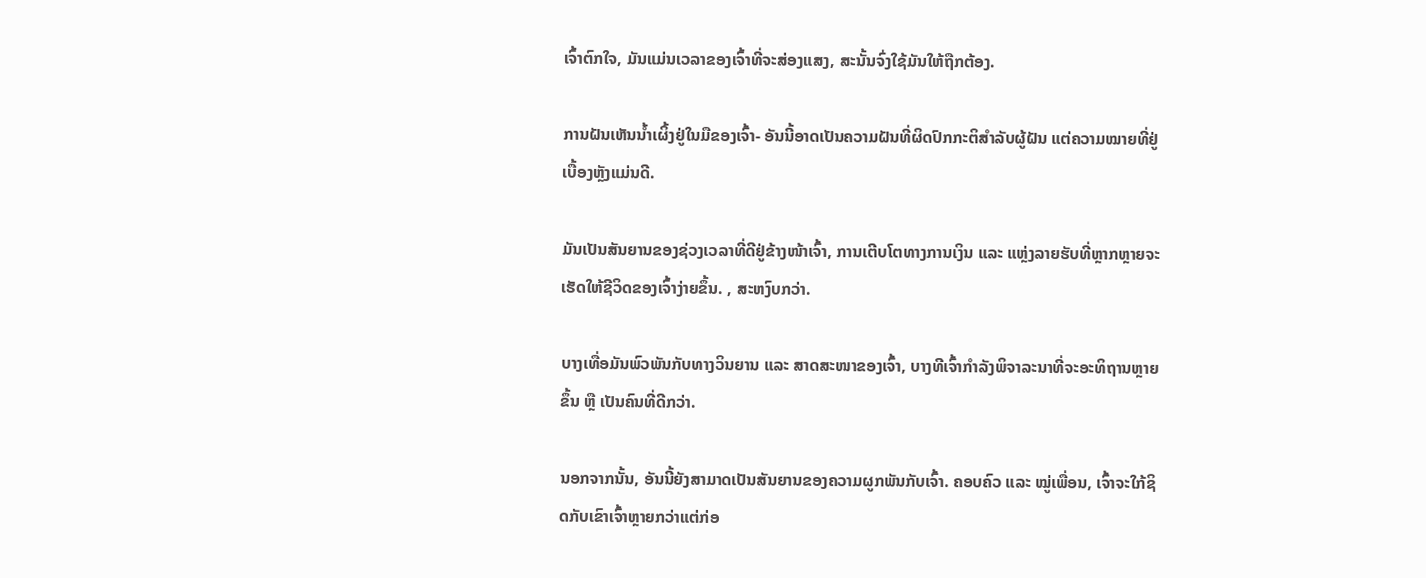ເຈົ້າຕົກໃຈ, ມັນແມ່ນເວລາຂອງເຈົ້າທີ່ຈະສ່ອງແສງ, ສະນັ້ນຈົ່ງໃຊ້ມັນໃຫ້ຖືກຕ້ອງ.

ການຝັນເຫັນນໍ້າເຜິ້ງຢູ່ໃນມືຂອງເຈົ້າ- ອັນນີ້ອາດເປັນຄວາມຝັນທີ່ຜິດປົກກະຕິສຳລັບຜູ້ຝັນ ແຕ່ຄວາມໝາຍທີ່ຢູ່ເບື້ອງຫຼັງແມ່ນດີ.

ມັນເປັນສັນຍານຂອງຊ່ວງເວລາທີ່ດີຢູ່ຂ້າງໜ້າເຈົ້າ, ການເຕີບໂຕທາງການເງິນ ແລະ ແຫຼ່ງລາຍຮັບທີ່ຫຼາກຫຼາຍຈະເຮັດໃຫ້ຊີວິດຂອງເຈົ້າງ່າຍຂຶ້ນ. , ສະຫງົບກວ່າ.

ບາງເທື່ອມັນພົວພັນກັບທາງວິນຍານ ແລະ ສາດສະໜາຂອງເຈົ້າ, ບາງທີເຈົ້າກຳລັງພິຈາລະນາທີ່ຈະອະທິຖານຫຼາຍຂຶ້ນ ຫຼື ເປັນຄົນທີ່ດີກວ່າ.

ນອກຈາກນັ້ນ, ອັນນີ້ຍັງສາມາດເປັນສັນຍານຂອງຄວາມຜູກພັນກັບເຈົ້າ. ຄອບຄົວ ແລະ ໝູ່ເພື່ອນ, ເຈົ້າຈະໃກ້ຊິດກັບເຂົາເຈົ້າຫຼາຍກວ່າແຕ່ກ່ອ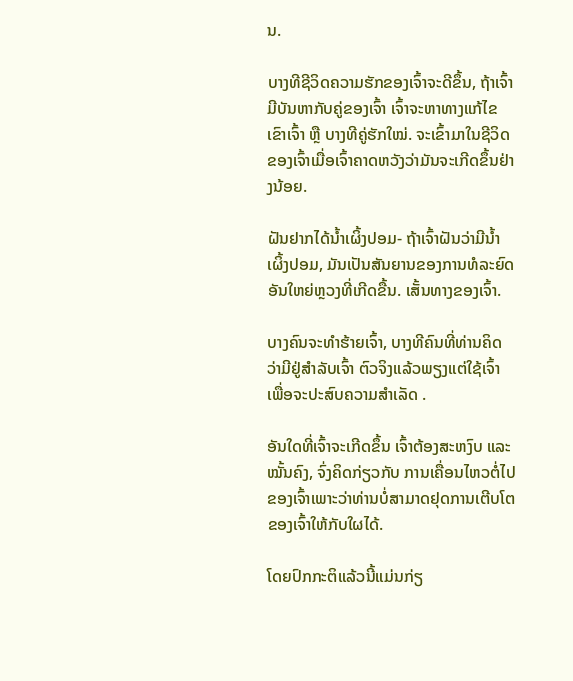ນ.

ບາງທີຊີວິດຄວາມຮັກຂອງເຈົ້າຈະດີຂຶ້ນ, ຖ້າເຈົ້າມີບັນຫາກັບຄູ່ຂອງເຈົ້າ ເຈົ້າຈະຫາທາງແກ້ໄຂເຂົາເຈົ້າ ຫຼື ບາງທີຄູ່ຮັກໃໝ່. ຈະເຂົ້າມາໃນຊີວິດຂອງເຈົ້າເມື່ອເຈົ້າຄາດຫວັງວ່າມັນຈະເກີດຂຶ້ນຢ່າງນ້ອຍ.

ຝັນຢາກໄດ້ນໍ້າເຜິ້ງປອມ- ຖ້າເຈົ້າຝັນວ່າມີນໍ້າເຜິ້ງປອມ, ມັນເປັນສັນຍານຂອງການທໍລະຍົດອັນໃຫຍ່ຫຼວງທີ່ເກີດຂື້ນ. ເສັ້ນທາງຂອງເຈົ້າ.

ບາງຄົນຈະທຳຮ້າຍເຈົ້າ, ບາງທີຄົນທີ່ທ່ານຄິດວ່າມີຢູ່ສຳລັບເຈົ້າ ຕົວຈິງແລ້ວພຽງແຕ່ໃຊ້ເຈົ້າເພື່ອຈະປະສົບຄວາມສຳເລັດ .

ອັນໃດທີ່ເຈົ້າຈະເກີດຂຶ້ນ ເຈົ້າຕ້ອງສະຫງົບ ແລະໝັ້ນຄົງ, ຈົ່ງຄິດກ່ຽວກັບ ການເຄື່ອນໄຫວຕໍ່ໄປຂອງເຈົ້າເພາະວ່າທ່ານບໍ່ສາມາດຢຸດການເຕີບໂຕຂອງເຈົ້າໃຫ້ກັບໃຜໄດ້.

ໂດຍປົກກະຕິແລ້ວນີ້ແມ່ນກ່ຽ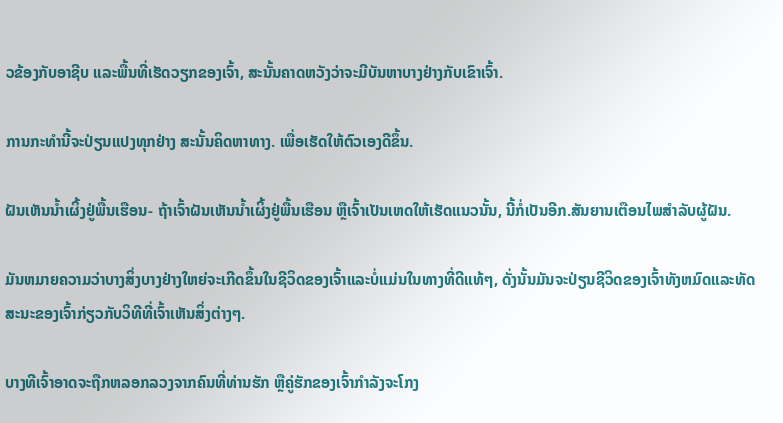ວຂ້ອງກັບອາຊີບ ແລະພື້ນທີ່ເຮັດວຽກຂອງເຈົ້າ, ສະນັ້ນຄາດຫວັງວ່າຈະມີບັນຫາບາງຢ່າງກັບເຂົາເຈົ້າ.

ການກະທຳນີ້ຈະປ່ຽນແປງທຸກຢ່າງ ສະນັ້ນຄິດຫາທາງ. ເພື່ອເຮັດໃຫ້ຕົວເອງດີຂຶ້ນ.

ຝັນເຫັນນໍ້າເຜິ້ງຢູ່ພື້ນເຮືອນ- ຖ້າເຈົ້າຝັນເຫັນນໍ້າເຜິ້ງຢູ່ພື້ນເຮືອນ ຫຼືເຈົ້າເປັນເຫດໃຫ້ເຮັດແນວນັ້ນ, ນີ້ກໍ່ເປັນອີກ.ສັນຍານເຕືອນໄພສໍາລັບຜູ້ຝັນ.

ມັນຫມາຍຄວາມວ່າບາງສິ່ງບາງຢ່າງໃຫຍ່ຈະເກີດຂຶ້ນໃນຊີວິດຂອງເຈົ້າແລະບໍ່ແມ່ນໃນທາງທີ່ດີແທ້ໆ, ດັ່ງນັ້ນມັນຈະປ່ຽນຊີວິດຂອງເຈົ້າທັງຫມົດແລະທັດສະນະຂອງເຈົ້າກ່ຽວກັບວິທີທີ່ເຈົ້າເຫັນສິ່ງຕ່າງໆ.

ບາງທີເຈົ້າອາດຈະຖືກຫລອກລວງຈາກຄົນທີ່ທ່ານຮັກ ຫຼືຄູ່ຮັກຂອງເຈົ້າກຳລັງຈະໂກງ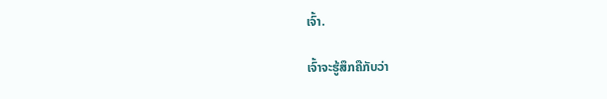ເຈົ້າ.

ເຈົ້າຈະຮູ້ສຶກຄືກັບວ່າ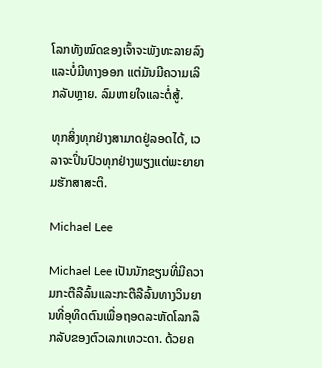ໂລກທັງໝົດຂອງເຈົ້າຈະພັງທະລາຍລົງ ແລະບໍ່ມີທາງອອກ ແຕ່ມັນມີຄວາມເລິກລັບຫຼາຍ. ລົມຫາຍໃຈແລະຕໍ່ສູ້.

ທຸກສິ່ງທຸກຢ່າງສາມາດຢູ່ລອດໄດ້, ເວລາຈະປິ່ນປົວທຸກຢ່າງພຽງແຕ່ພະຍາຍາມຮັກສາສະຕິ.

Michael Lee

Michael Lee ເປັນນັກຂຽນທີ່ມີຄວາມກະຕືລືລົ້ນແລະກະຕືລືລົ້ນທາງວິນຍານທີ່ອຸທິດຕົນເພື່ອຖອດລະຫັດໂລກລຶກລັບຂອງຕົວເລກເທວະດາ. ດ້ວຍຄ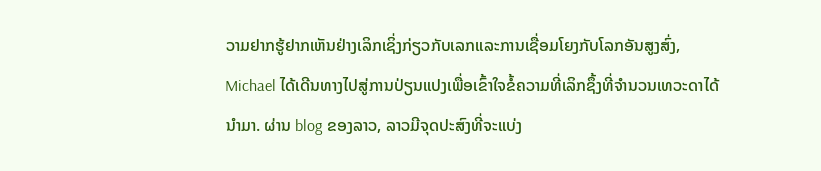ວາມຢາກຮູ້ຢາກເຫັນຢ່າງເລິກເຊິ່ງກ່ຽວກັບເລກແລະການເຊື່ອມໂຍງກັບໂລກອັນສູງສົ່ງ, Michael ໄດ້ເດີນທາງໄປສູ່ການປ່ຽນແປງເພື່ອເຂົ້າໃຈຂໍ້ຄວາມທີ່ເລິກຊຶ້ງທີ່ຈຳນວນເທວະດາໄດ້ນຳມາ. ຜ່ານ blog ຂອງລາວ, ລາວມີຈຸດປະສົງທີ່ຈະແບ່ງ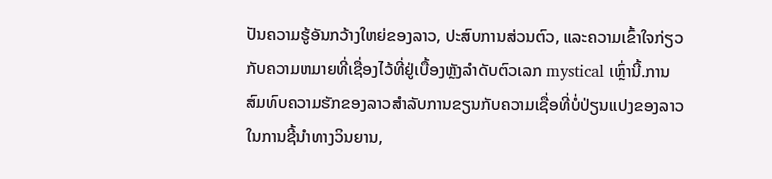ປັນຄວາມຮູ້ອັນກວ້າງໃຫຍ່ຂອງລາວ, ປະສົບການສ່ວນຕົວ, ແລະຄວາມເຂົ້າໃຈກ່ຽວກັບຄວາມຫມາຍທີ່ເຊື່ອງໄວ້ທີ່ຢູ່ເບື້ອງຫຼັງລໍາດັບຕົວເລກ mystical ເຫຼົ່ານີ້.ການສົມທົບຄວາມຮັກຂອງລາວສໍາລັບການຂຽນກັບຄວາມເຊື່ອທີ່ບໍ່ປ່ຽນແປງຂອງລາວໃນການຊີ້ນໍາທາງວິນຍານ,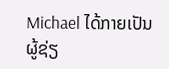Michael ໄດ້ກາຍເປັນຜູ້ຊ່ຽ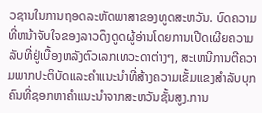ວຊານໃນການຖອດລະຫັດພາສາຂອງທູດສະຫວັນ. ບົດຄວາມທີ່ຫນ້າຈັບໃຈຂອງລາວດຶງດູດຜູ້ອ່ານໂດຍການເປີດເຜີຍຄວາມລັບທີ່ຢູ່ເບື້ອງຫລັງຕົວເລກເທວະດາຕ່າງໆ, ສະເຫນີການຕີຄວາມພາກປະຕິບັດແລະຄໍາແນະນໍາທີ່ສ້າງຄວາມເຂັ້ມແຂງສໍາລັບບຸກຄົນທີ່ຊອກຫາຄໍາແນະນໍາຈາກສະຫວັນຊັ້ນສູງ.ການ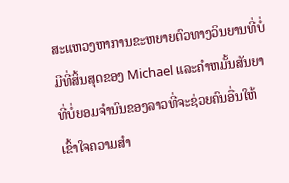ສະແຫວງຫາການຂະຫຍາຍຕົວທາງວິນຍານທີ່ບໍ່ມີທີ່ສິ້ນສຸດຂອງ Michael ແລະຄໍາຫມັ້ນສັນຍາທີ່ບໍ່ຍອມຈໍານົນຂອງລາວທີ່ຈະຊ່ວຍຄົນອື່ນໃຫ້ເຂົ້າໃຈຄວາມສໍາ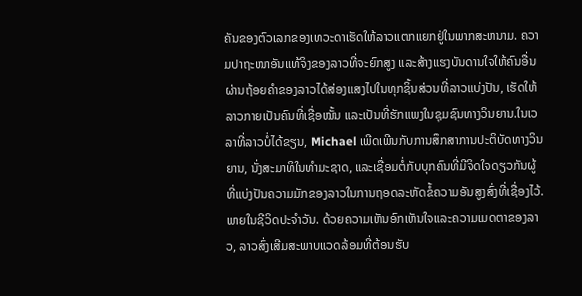ຄັນຂອງຕົວເລກຂອງເທວະດາເຮັດໃຫ້ລາວແຕກແຍກຢູ່ໃນພາກສະຫນາມ. ຄວາມປາຖະໜາອັນແທ້ຈິງຂອງລາວທີ່ຈະຍົກສູງ ແລະສ້າງແຮງບັນດານໃຈໃຫ້ຄົນອື່ນຜ່ານຖ້ອຍຄຳຂອງລາວໄດ້ສ່ອງແສງໄປໃນທຸກຊິ້ນສ່ວນທີ່ລາວແບ່ງປັນ, ເຮັດໃຫ້ລາວກາຍເປັນຄົນທີ່ເຊື່ອໝັ້ນ ແລະເປັນທີ່ຮັກແພງໃນຊຸມຊົນທາງວິນຍານ.ໃນເວລາທີ່ລາວບໍ່ໄດ້ຂຽນ, Michael ເພີດເພີນກັບການສຶກສາການປະຕິບັດທາງວິນຍານ, ນັ່ງສະມາທິໃນທໍາມະຊາດ, ແລະເຊື່ອມຕໍ່ກັບບຸກຄົນທີ່ມີຈິດໃຈດຽວກັນຜູ້ທີ່ແບ່ງປັນຄວາມມັກຂອງລາວໃນການຖອດລະຫັດຂໍ້ຄວາມອັນສູງສົ່ງທີ່ເຊື່ອງໄວ້.ພາຍໃນຊີວິດປະຈໍາວັນ. ດ້ວຍຄວາມເຫັນອົກເຫັນໃຈແລະຄວາມເມດຕາຂອງລາວ, ລາວສົ່ງເສີມສະພາບແວດລ້ອມທີ່ຕ້ອນຮັບ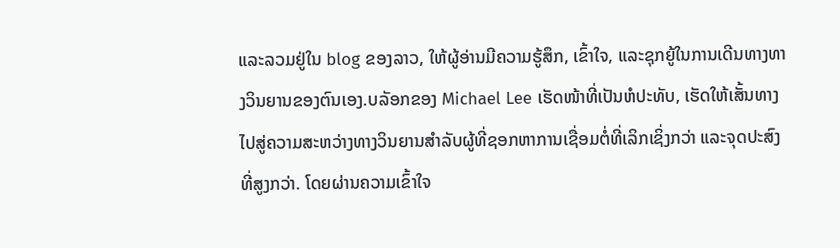ແລະລວມຢູ່ໃນ blog ຂອງລາວ, ໃຫ້ຜູ້ອ່ານມີຄວາມຮູ້ສຶກ, ເຂົ້າໃຈ, ແລະຊຸກຍູ້ໃນການເດີນທາງທາງວິນຍານຂອງຕົນເອງ.ບລັອກຂອງ Michael Lee ເຮັດໜ້າທີ່ເປັນຫໍປະທັບ, ເຮັດໃຫ້ເສັ້ນທາງໄປສູ່ຄວາມສະຫວ່າງທາງວິນຍານສໍາລັບຜູ້ທີ່ຊອກຫາການເຊື່ອມຕໍ່ທີ່ເລິກເຊິ່ງກວ່າ ແລະຈຸດປະສົງທີ່ສູງກວ່າ. ໂດຍຜ່ານຄວາມເຂົ້າໃຈ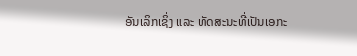ອັນເລິກເຊິ່ງ ແລະ ທັດສະນະທີ່ເປັນເອກະ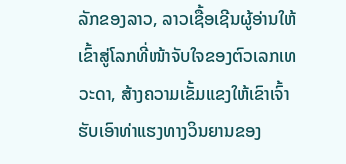ລັກຂອງລາວ, ລາວເຊື້ອເຊີນຜູ້ອ່ານໃຫ້ເຂົ້າສູ່ໂລກທີ່ໜ້າຈັບໃຈຂອງຕົວເລກເທວະດາ, ສ້າງຄວາມເຂັ້ມແຂງໃຫ້ເຂົາເຈົ້າຮັບເອົາທ່າແຮງທາງວິນຍານຂອງ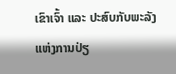ເຂົາເຈົ້າ ແລະ ປະສົບກັບພະລັງແຫ່ງການປ່ຽ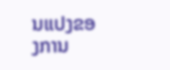ນແປງຂອງການ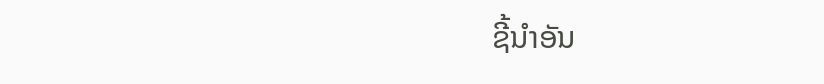ຊີ້ນໍາອັນ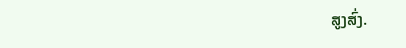ສູງສົ່ງ.